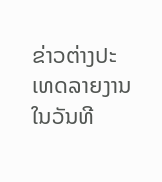ຂ່າວຕ່າງປະເທດລາຍງານ ໃນວັນທີ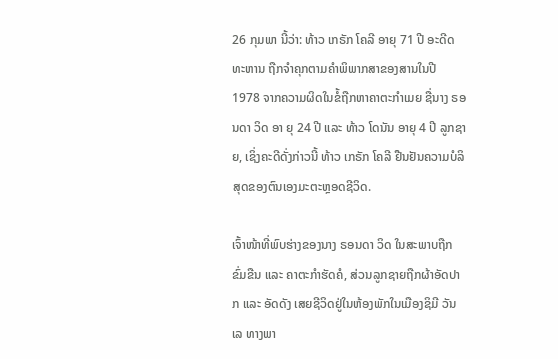26 ກຸມພາ ນີ້ວ່າ: ທ້າວ ເກຣັກ ໂຄລີ ອາຍຸ 71 ປີ ອະດີດທະຫານ ຖືກຈຳຄຸກຕາມຄຳພິພາກສາຂອງສານໃນປີ  1978 ຈາກຄວາມຜິດໃນຂໍ້ຖືກຫາຄາຕະກຳເມຍ ຊື່ນາງ ຣອນດາ ວິດ ອາ ຍຸ 24 ປີ ແລະ ທ້າວ ໂດນັນ ອາຍຸ 4 ປີ ລູກຊາຍ, ເຊິ່ງຄະດີດັ່ງກ່າວນີ້ ທ້າວ ເກຣັກ ໂຄລີ ຢືນຢັນຄວາມບໍລິສຸດຂອງຕົນເອງມະຕະຫຼອດຊີວິດ.

ເຈົ້າໜ້າທີ່ພົບຮ່າງຂອງນາງ ຣອນດາ ວິດ ໃນສະພາບຖືກຂົ່ມຂືນ ແລະ ຄາຕະກຳຮັດຄໍ, ສ່ວນລູກຊາຍຖືກຜ້າອັດປາກ ແລະ ອັດດັງ ເສຍຊີວິດຢູ່ໃນຫ້ອງພັກໃນເມືອງຊິມີ ວັນເລ ທາງພາ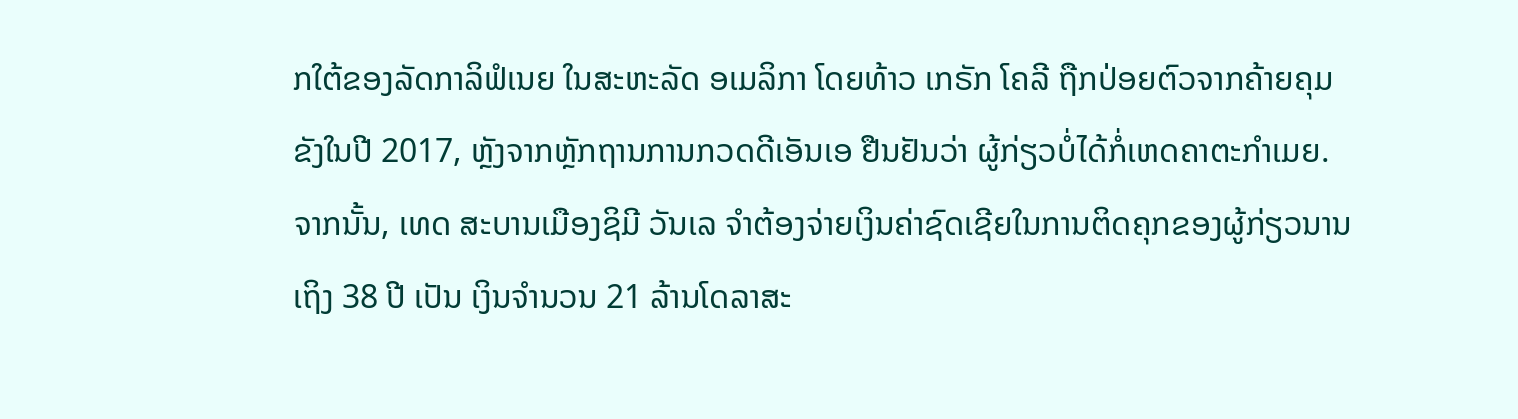ກໃຕ້ຂອງລັດກາລິຟໍເນຍ ໃນສະຫະລັດ ອເມລິກາ ໂດຍທ້າວ ເກຣັກ ໂຄລີ ຖືກປ່ອຍຕົວຈາກຄ້າຍຄຸມຂັງໃນປີ 2017, ຫຼັງຈາກຫຼັກຖານການກວດດີເອັນເອ ຢືນຢັນວ່າ ຜູ້ກ່ຽວບໍ່ໄດ້ກໍ່ເຫດຄາຕະກຳເມຍ. ຈາກນັ້ນ, ເທດ ສະບານເມືອງຊິມີ ວັນເລ ຈຳຕ້ອງຈ່າຍເງິນຄ່າຊົດເຊີຍໃນການຕິດຄຸກຂອງຜູ້ກ່ຽວນານເຖິງ 38 ປີ ເປັນ ເງິນຈຳນວນ 21 ລ້ານໂດລາສະ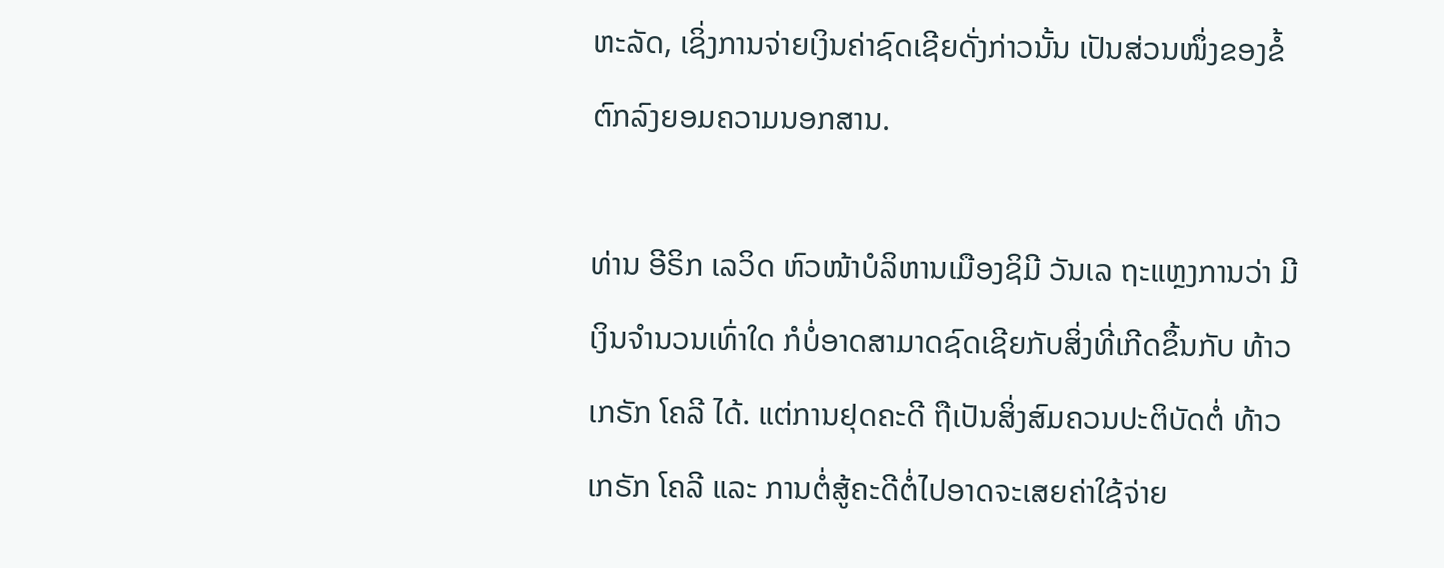ຫະລັດ, ເຊິ່ງການຈ່າຍເງິນຄ່າຊົດເຊີຍດັ່ງກ່າວນັ້ນ ເປັນສ່ວນໜຶ່ງຂອງຂໍ້ຕົກລົງຍອມຄວາມນອກສານ.

ທ່ານ ອີຣິກ ເລວິດ ຫົວໜ້າບໍລິຫານເມືອງຊິມີ ວັນເລ ຖະແຫຼງການວ່າ ມີເງິນຈຳນວນເທົ່າໃດ ກໍບໍ່ອາດສາມາດຊົດເຊີຍກັບສິ່ງທີ່ເກີດຂຶ້ນກັບ ທ້າວ ເກຣັກ ໂຄລີ ໄດ້. ແຕ່ການຢຸດຄະດີ ຖືເປັນສິ່ງສົມຄວນປະຕິບັດຕໍ່ ທ້າວ ເກຣັກ ໂຄລີ ແລະ ການຕໍ່ສູ້ຄະດີຕໍ່ໄປອາດຈະເສຍຄ່າໃຊ້ຈ່າຍ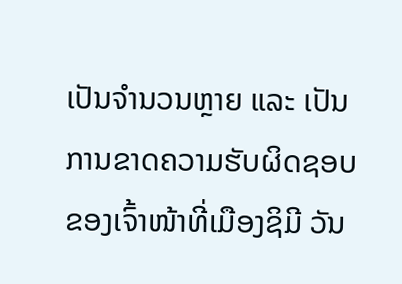ເປັນຈຳນວນຫຼາຍ ແລະ ເປັນການຂາດຄວາມຮັບຜິດຊອບຂອງເຈົ້າໜ້າທີ່ເມືອງຊິມີ ວັນ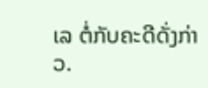ເລ ຕໍ່ກັບຄະດີດັ່ງກ່າວ.